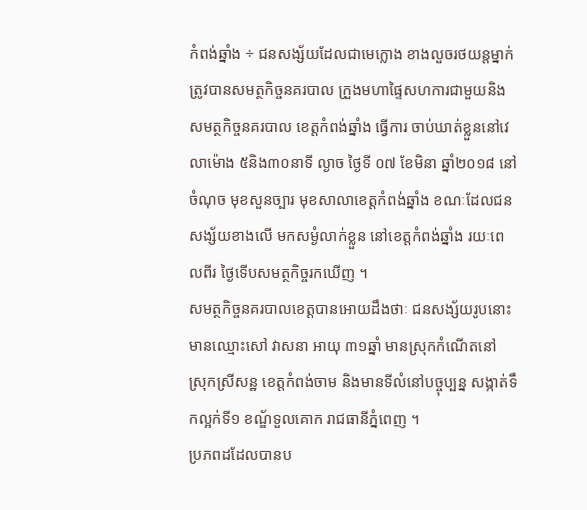កំពង់ឆ្នាំង ÷ ជនសង្ស័យដែលជាមេក្លោង ខាងលួចរថយន្តម្នាក់ ត្រូវបានសមត្ថកិច្ចនគរបាល ក្រួងមហាផ្ទៃសហការជាមួយនិង សមត្ថកិច្ចនគរបាល ខេត្តកំពង់ឆ្នាំង ធ្វើការ ចាប់ឃាត់ខ្លួននៅវេលាម៉ោង ៥និង៣០នាទី ល្ងាច ថ្ងៃទី ០៧ ខែមិនា ឆ្នាំ២០១៨ នៅចំណុច មុខសួនច្បារ មុខសាលាខេត្តកំពង់ឆ្នាំង ខណៈដែលជនសង្ស័យខាងលើ មកសម្ងំលាក់ខ្លួន នៅខេត្តកំពង់ឆ្នាំង រយៈពេលពីរ ថ្ងៃទើបសមត្ថកិច្ចរកឃើញ ។
សមត្ថកិច្ចនគរបាលខេត្តបានអោយដឹងថាៈ ជនសង្ស័យរូបនោះ មានឈ្មោះសៅ វាសនា អាយុ ៣១ឆ្នាំ មានស្រុកកំណើតនៅ ស្រុកស្រីសន្ឋ ខេត្តកំពង់ចាម និងមានទីលំនៅបច្ចុប្បន្ន សង្កាត់ទឹកល្អក់ទី១ ខណ្ឌ័ទួលគោក រាជធានីភ្នំពេញ ។
ប្រភពដដែលបានប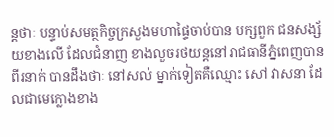ន្តថាៈ បន្ទាប់សមត្ថកិច្ចក្រសួងមហាផ្ទៃចាប់បាន បក្សពួក ជនសង្ស័យខាងលើ ដែលជំនាញ ខាងលួចរថយន្តនៅរាជធានីភ្នំពេញបានពីរនាក់ បានដឹងថាៈ នៅសល់ ម្នាក់ទៀតគឺឈ្មោះ សៅ វាសនា ដែលជាមេក្លោងខាង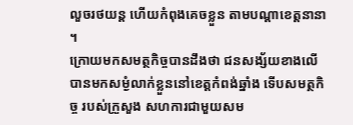លួចរថយន្ត ហើយកំពុងគេចខ្លួន តាមបណ្តាខេត្តនានា ។
ក្រោយមកសមត្ថកិច្ចបានដឹងថា ជនសង្ស័យខាងលើ បានមកសម្ងំលាក់ខ្លួននៅខេត្តកំពង់ឆ្នាំង ទើបសមត្ថកិច្ច របស់ក្រួសួង សហការជាមួយសម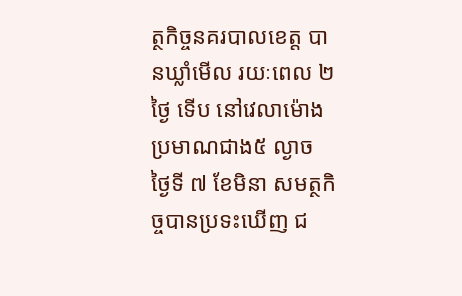ត្ថកិច្ចនគរបាលខេត្ត បានឃ្លាំមើល រយៈពេល ២ថ្ងៃ ទើប នៅវេលាម៉ោង ប្រមាណជាង៥ ល្ងាច ថ្ងៃទី ៧ ខែមិនា សមត្ថកិច្ចបានប្រទះឃើញ ជ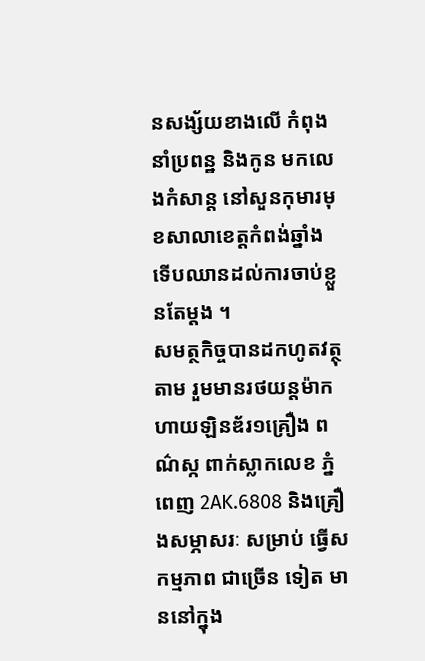នសង្ស័យខាងលើ កំពុង នាំប្រពន្ឋ និងកូន មកលេងកំសាន្ត នៅសួនកុមារមុខសាលាខេត្តកំពង់ឆ្នាំង ទើបឈានដល់ការចាប់ខ្លួនតែម្តង ។
សមត្ថកិច្ចបានដកហូតវត្ថុតាម រួមមានរថយន្តម៉ាក ហាយឡិនឌ័រ១គ្រឿង ពណ៌ស្ក ពាក់ស្លាកលេខ ភ្នំពេញ 2AK.6808 និងគ្រឿងសម្ភាសរៈ សម្រាប់ ធ្វើសកម្មភាព ជាច្រើន ទៀត មាននៅក្នុង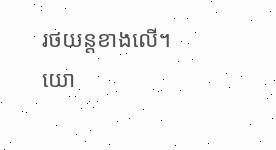រថយន្តខាងលើ។
យោ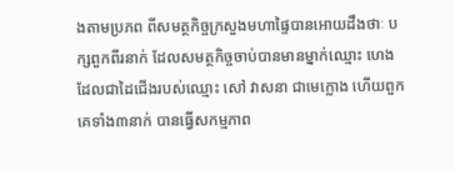ងតាមប្រភព ពីសមត្ថកិច្ចក្រសួងមហាផ្ទៃបានអោយដឹងថាៈ បក្សពួកពីរនាក់ ដែលសមត្ថកិច្ចចាប់បានមានម្នាក់ឈ្មោះ ហេង ដែលជាដៃជើងរបស់ឈ្មោះ សៅ វាសនា ជាមេក្លោង ហើយពួកគេទាំង៣នាក់ បានធ្វើសកម្មភាព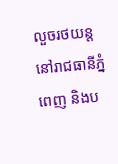លួចរថយន្ត នៅរាជធានីភ្នំពេញ និងប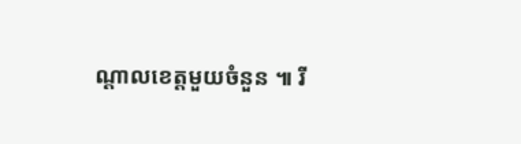ណ្តាលខេត្តមួយចំនួន ៕ រី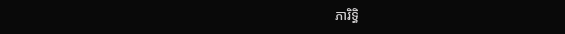ភារិទ្ធិ